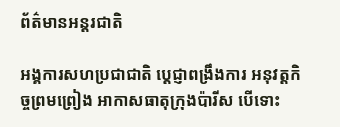ព័ត៌មានអន្តរជាតិ

អង្គការសហប្រជាជាតិ ប្ដេជ្ញាពង្រឹងការ អនុវត្ដកិច្ចព្រមព្រៀង អាកាសធាតុក្រុងប៉ារីស បើទោះ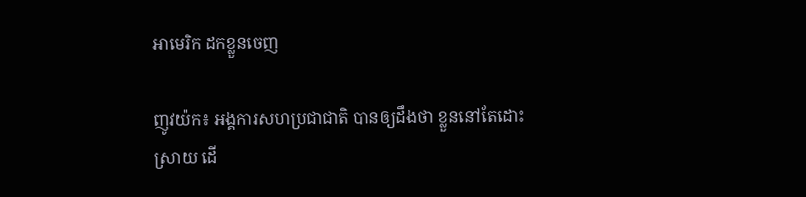អាមេរិក ដកខ្លួនចេញ

ញូវយ៉ក៖ អង្គការសហប្រជាជាតិ បានឲ្យដឹងថា ខ្លួននៅតែដោះស្រាយ ដើ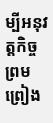ម្បីអនុវត្តកិច្ចព្រមព្រៀង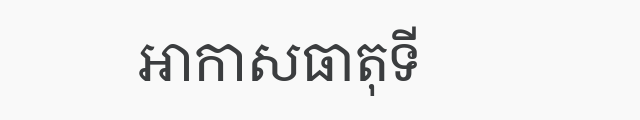អាកាសធាតុទី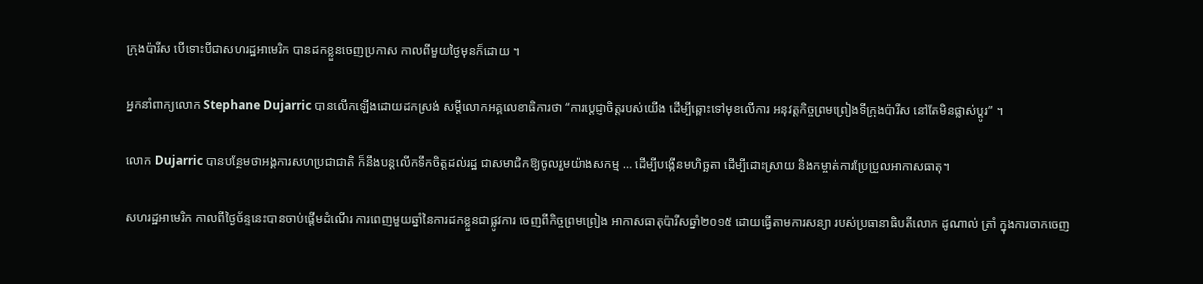ក្រុងប៉ារីស បើទោះបីជាសហរដ្ឋអាមេរិក បានដកខ្លួនចេញប្រកាស កាលពីមួយថ្ងៃមុនក៏ដោយ ។

អ្នកនាំពាក្យលោក Stephane Dujarric បានលើកឡើងដោយដកស្រង់ សម្ដីលោកអគ្គលេខាធិការថា “ការប្តេជ្ញាចិត្តរបស់យើង ដើម្បីឆ្ពោះទៅមុខលើការ អនុវត្តកិច្ចព្រមព្រៀងទីក្រុងប៉ារីស នៅតែមិនផ្លាស់ប្តូរ” ។

លោក Dujarric បានបន្ថែមថាអង្គការសហប្រជាជាតិ ក៏នឹងបន្តលើកទឹកចិត្តដល់រដ្ឋ ជាសមាជិកឱ្យចូលរួមយ៉ាងសកម្ម … ដើម្បីបង្កើនមហិច្ឆតា ដើម្បីដោះស្រាយ និងកម្ចាត់ការប្រែប្រួលអាកាសធាតុ។

សហរដ្ឋអាមេរិក កាលពីថ្ងៃច័ន្ទនេះបានចាប់ផ្តើមដំណើរ ការពេញមួយឆ្នាំនៃការដកខ្លួនជាផ្លូវការ ចេញពីកិច្ចព្រមព្រៀង អាកាសធាតុប៉ារីសឆ្នាំ២០១៥ ដោយធ្វើតាមការសន្យា របស់ប្រធានាធិបតីលោក ដូណាល់ ត្រាំ ក្នុងការចាកចេញ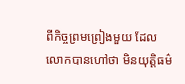ពីកិច្ចព្រមព្រៀងមួយ ដែលលោកបានហៅថា មិនយុត្តិធម៌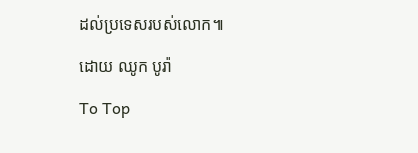ដល់ប្រទេសរបស់លោក៕

ដោយ ឈូក បូរ៉ា

To Top